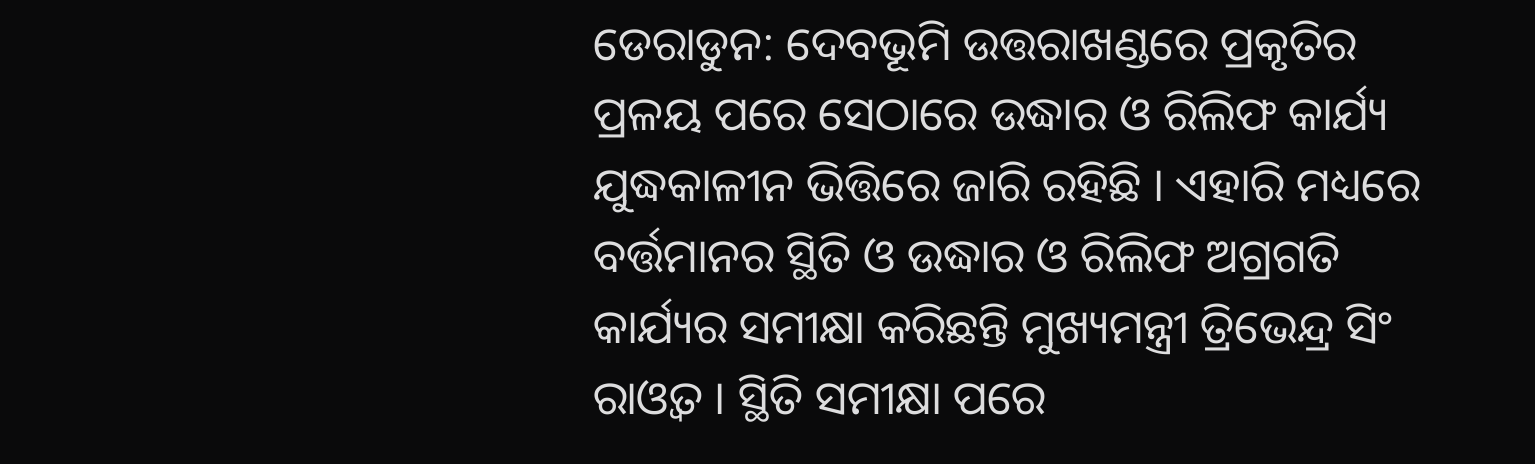ଡେରାଡୁନ: ଦେବଭୂମି ଉତ୍ତରାଖଣ୍ଡରେ ପ୍ରକୃତିର ପ୍ରଳୟ ପରେ ସେଠାରେ ଉଦ୍ଧାର ଓ ରିଲିଫ କାର୍ଯ୍ୟ ଯୁଦ୍ଧକାଳୀନ ଭିତ୍ତିରେ ଜାରି ରହିଛି । ଏହାରି ମଧ୍ୟରେ ବର୍ତ୍ତମାନର ସ୍ଥିତି ଓ ଉଦ୍ଧାର ଓ ରିଲିଫ ଅଗ୍ରଗତି କାର୍ଯ୍ୟର ସମୀକ୍ଷା କରିଛନ୍ତି ମୁଖ୍ୟମନ୍ତ୍ରୀ ତ୍ରିଭେନ୍ଦ୍ର ସିଂ ରାଓ୍ବତ । ସ୍ଥିତି ସମୀକ୍ଷା ପରେ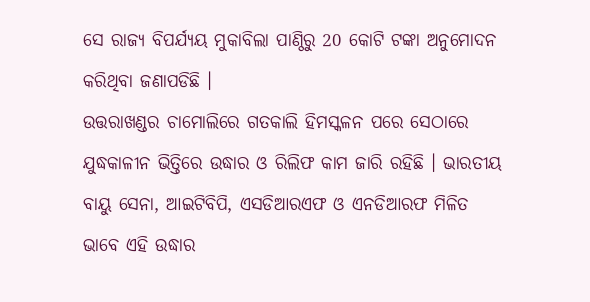ସେ ରାଜ୍ୟ ବିପର୍ଯ୍ୟୟ ମୁକାବିଲା ପାଣ୍ଠିରୁ 20 କୋଟି ଟଙ୍କା ଅନୁମୋଦନ କରିଥିବା ଜଣାପଡିଛି ।
ଉତ୍ତରାଖଣ୍ଡର ଚାମୋଲିରେ ଗତକାଲି ହିମସ୍କଳନ ପରେ ସେଠାରେ ଯୁଦ୍ଧକାଳୀନ ଭିତ୍ତିରେ ଉଦ୍ଧାର ଓ ରିଲିଫ କାମ ଜାରି ରହିଛି । ଭାରତୀୟ ବାୟୁ ସେନା, ଆଇଟିବିପି, ଏସଡିଆରଏଫ ଓ ଏନଡିଆରଫ ମିଳିତ ଭାବେ ଏହି ଉଦ୍ଧାର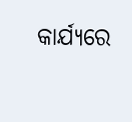କାର୍ଯ୍ୟରେ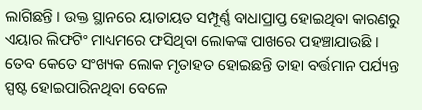ଲାଗିଛନ୍ତି । ଉକ୍ତ ସ୍ଥାନରେ ୟାତାୟତ ସମ୍ପୂର୍ଣ୍ଣ ବାଧାପ୍ରାପ୍ତ ହୋଇଥିବା କାରଣରୁ ଏୟାର ଲିଫଟିଂ ମାଧ୍ୟମରେ ଫସିଥିବା ଲୋକଙ୍କ ପାଖରେ ପହଞ୍ଚାଯାଉଛି । ତେବ କେତେ ସଂଖ୍ୟକ ଲୋକ ମୃତାହତ ହୋଇଛନ୍ତି ତାହା ବର୍ତ୍ତମାନ ପର୍ଯ୍ୟନ୍ତ ସ୍ପଷ୍ଟ ହୋଇପାରିନଥିବା ବେଳେ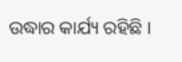ଉଦ୍ଧାର କାର୍ଯ୍ୟ ରହିଛି ।